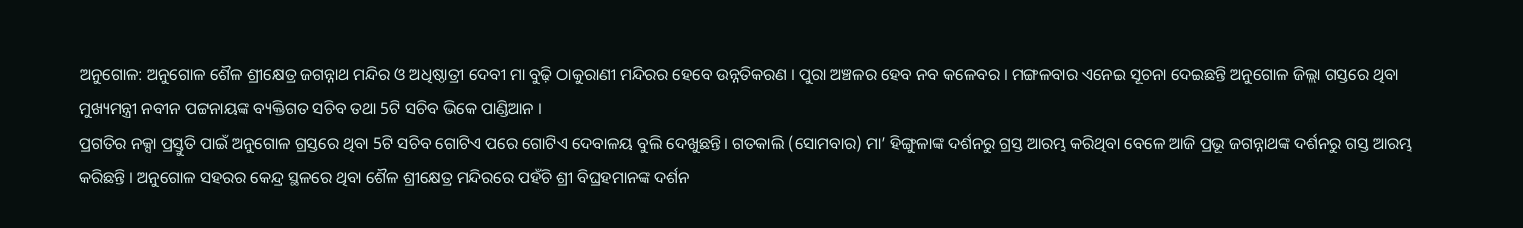ଅନୁଗୋଳ: ଅନୁଗୋଳ ଶୈଳ ଶ୍ରୀକ୍ଷେତ୍ର ଜଗନ୍ନାଥ ମନ୍ଦିର ଓ ଅଧିଷ୍ଠାତ୍ରୀ ଦେବୀ ମା ବୁଢ଼ି ଠାକୁରାଣୀ ମନ୍ଦିରର ହେବେ ଉନ୍ନତିକରଣ । ପୁରା ଅଞ୍ଚଳର ହେବ ନବ କଳେବର । ମଙ୍ଗଳବାର ଏନେଇ ସୂଚନା ଦେଇଛନ୍ତି ଅନୁଗୋଳ ଜିଲ୍ଲା ଗସ୍ତରେ ଥିବା ମୁଖ୍ୟମନ୍ତ୍ରୀ ନବୀନ ପଟ୍ଟନାୟଙ୍କ ବ୍ୟକ୍ତିଗତ ସଚିବ ତଥା 5ଟି ସଚିବ ଭିକେ ପାଣ୍ଡିଆନ ।
ପ୍ରଗତିର ନକ୍ସା ପ୍ରସ୍ତୁତି ପାଇଁ ଅନୁଗୋଳ ଗ୍ରସ୍ତରେ ଥିବା 5ଟି ସଚିବ ଗୋଟିଏ ପରେ ଗୋଟିଏ ଦେବାଳୟ ବୁଲି ଦେଖୁଛନ୍ତି। ଗତକାଲି (ସୋମବାର) ମା’ ହିଙ୍ଗୁଳାଙ୍କ ଦର୍ଶନରୁ ଗ୍ରସ୍ତ ଆରମ୍ଭ କରିଥିବା ବେଳେ ଆଜି ପ୍ରଭୂ ଜଗନ୍ନାଥଙ୍କ ଦର୍ଶନରୁ ଗସ୍ତ ଆରମ୍ଭ କରିଛନ୍ତି । ଅନୁଗୋଳ ସହରର କେନ୍ଦ୍ର ସ୍ଥଳରେ ଥିବା ଶୈଳ ଶ୍ରୀକ୍ଷେତ୍ର ମନ୍ଦିରରେ ପହଁଚି ଶ୍ରୀ ବିଘ୍ରହମାନଙ୍କ ଦର୍ଶନ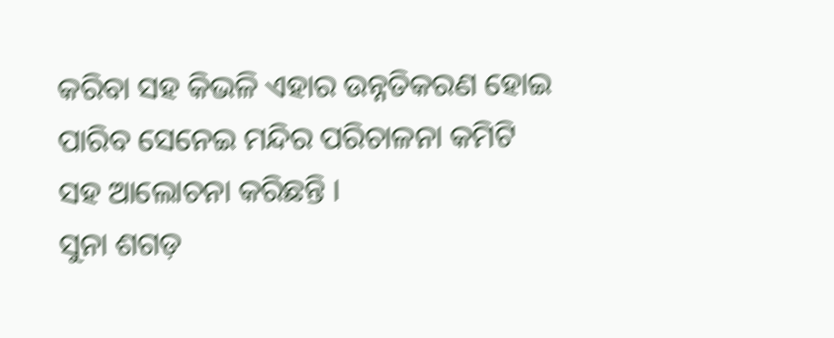କରିବା ସହ କିଭଳି ଏହାର ଉନ୍ନତିକରଣ ହୋଇ ପାରିବ ସେନେଇ ମନ୍ଦିର ପରିଚାଳନା କମିଟି ସହ ଆଲୋଚନା କରିଛନ୍ତି ।
ସୁନା ଶଗଡ଼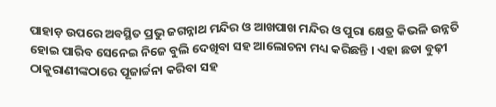ପାହାଡ଼ ଉପରେ ଅବସ୍ଥିତ ପ୍ରଭୁ ଜଗନ୍ନାଥ ମନ୍ଦିର ଓ ଆଖପାଖ ମନ୍ଦିର ଓ ପୁରା କ୍ଷେତ୍ର କିଭଳି ଉନ୍ନତି ହୋଇ ପାରିବ ସେନେଇ ନିଜେ ବୁଲି ଦେଖିବା ସହ ଆଲୋଚନା ମଧ୍ୟ କରିଛନ୍ତି । ଏହା ଛଡା ବୁଢ଼ୀ ଠାକୁରାଣୀଙ୍କଠାରେ ପୂଜାର୍ଚ୍ଚନା କରିବା ସହ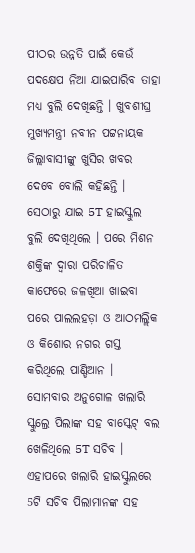ପୀଠର ଉନ୍ନତି ପାଇଁ କେଉଁ ପଦକ୍ଷେପ ନିଆ ଯାଇପାରିବ ତାହା ମଧ୍ୟ ବୁଲି ଦେଖିଛନ୍ତି । ଖୁବଶୀଘ୍ର ମୁଖ୍ୟମନ୍ତ୍ରୀ ନବୀନ ପଟ୍ଟନାୟକ ଜିଲ୍ଲାବାସୀଙ୍କୁ ଖୁସିର ଖବର ଦେବେ ବୋଲି କହିଛନ୍ତି । ସେଠାରୁ ଯାଇ 5T ହାଇସ୍କୁଲ ବୁଲି ଦେଖିଥିଲେ । ପରେ ମିଶନ ଶକ୍ତିଙ୍କ ଦ୍ୱାରା ପରିଚାଳିତ କାଫେରେ ଜଳଖିଆ ଖାଇବା ପରେ ପାଲଲହଡ଼ା ଓ ଆଠମଲ୍ଲିକ ଓ କିଶୋର ନଗର ଗସ୍ତ କରିଥିଲେ ପାଣ୍ଡିଆନ ।
ସୋମବାର ଅନୁଗୋଳ ଖଲାରି ସ୍କୁଲ୍ରେ ପିଲାଙ୍କ ସହ ବାସ୍କେଟ୍ ବଲ ଖେଳିଥିଲେ 5T ସଚିବ । ଏହାପରେ ଖଲାରି ହାଇସ୍କୁଲରେ 5ଟି ସଚିବ ପିଲାମାନଙ୍କ ସହ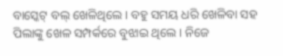ବାସ୍କେଟ୍ ବଲ୍ ଖେଳିଥିଲେ । ବହୁ ସମୟ ଧରି ଖେଳିବା ସହ ପିଲାଙ୍କୁ ଖେଳ ସମ୍ପର୍କରେ ବୁଝାଇ ଥିଲେ । ନିଜେ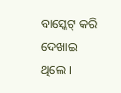ବାସ୍କେଟ୍ କରି ଦେଖାଇ ଥିଲେ ।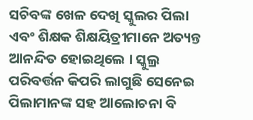ସଚିବଙ୍କ ଖେଳ ଦେଖି ସ୍କୁଲର ପିଲା ଏବଂ ଶିକ୍ଷକ ଶିକ୍ଷୟିତ୍ରୀମାନେ ଅତ୍ୟନ୍ତ ଆନନ୍ଦିତ ହୋଇଥିଲେ । ସ୍କୁଲ୍ର ପରିବର୍ତ୍ତନ କିପରି ଲାଗୁଛି ସେନେଇ ପିଲାମାନଙ୍କ ସହ ଆଲୋଚନା ବି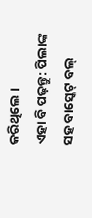କରିଥିଲେ ।
ଏହା ବି ପଢ଼ନ୍ତୁ: ପିଲାଙ୍କ ସହ ବାସ୍କେଟ୍ ବଲ୍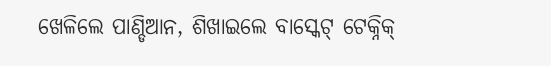ଖେଳିଲେ ପାଣ୍ଡିଆନ, ଶିଖାଇଲେ ବାସ୍କେଟ୍ ଟେକ୍ନିକ୍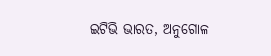ଇଟିଭି ଭାରତ, ଅନୁଗୋଳ